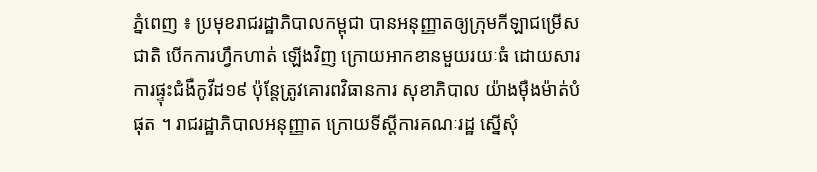ភ្នំពេញ ៖ ប្រមុខរាជរដ្ឋាភិបាលកម្ពុជា បានអនុញ្ញាតឲ្យក្រុមកីឡាជម្រើសជាតិ បើកការហ្វឹកហាត់ ឡើងវិញ ក្រោយអាកខានមួយរយៈធំ ដោយសារការផ្ទុះជំងឺកូវីដ១៩ ប៉ុន្តែត្រូវគោរពវិធានការ សុខាភិបាល យ៉ាងម៉ឺងម៉ាត់បំផុត ។ រាជរដ្ឋាភិបាលអនុញ្ញាត ក្រោយទីស្ដីការគណៈរដ្ឋ ស្នើសុំ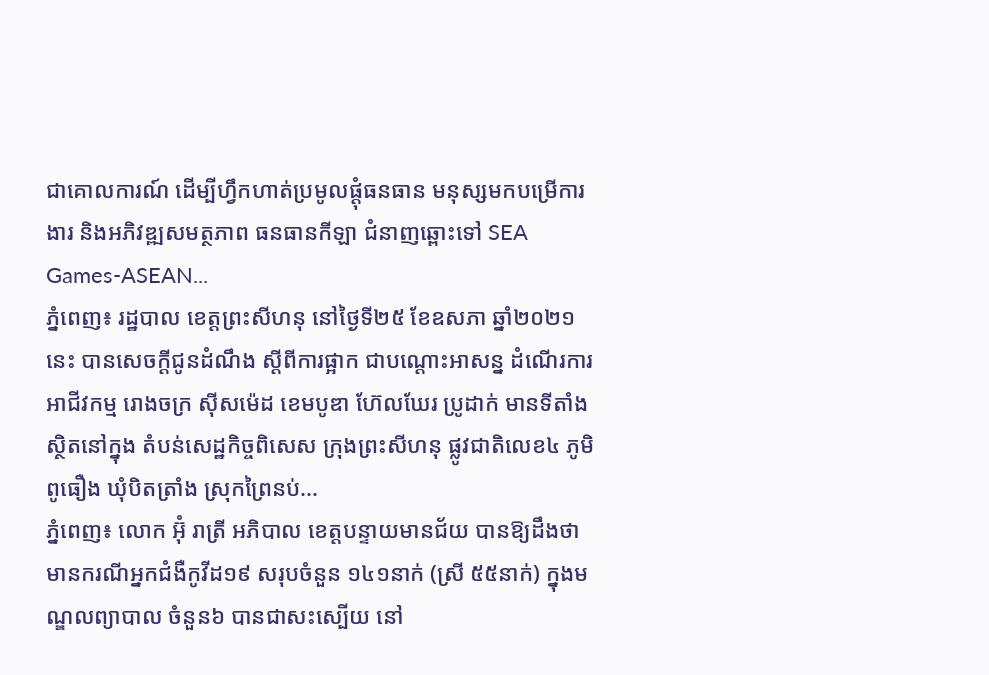ជាគោលការណ៍ ដើម្បីហ្វឹកហាត់ប្រមូលផ្ដុំធនធាន មនុស្សមកបម្រើការងារ និងអភិវឌ្ឍសមត្ថភាព ធនធានកីឡា ជំនាញឆ្ពោះទៅ SEA Games-ASEAN...
ភ្នំពេញ៖ រដ្ឋបាល ខេត្តព្រះសីហនុ នៅថ្ងៃទី២៥ ខែឧសភា ឆ្នាំ២០២១នេះ បានសេចក្តីជូនដំណឹង ស្តីពីការផ្អាក ជាបណ្តោះអាសន្ន ដំណើរការអាជីវកម្ម រោងចក្រ ស៊ីសម៉េដ ខេមបូឌា ហ៊ែលឃែរ ប្រូដាក់ មានទីតាំងស្ថិតនៅក្នុង តំបន់សេដ្ឋកិច្ចពិសេស ក្រុងព្រះសីហនុ ផ្លូវជាតិលេខ៤ ភូមិពូធឿង ឃុំបិតត្រាំង ស្រុកព្រៃនប់...
ភ្នំពេញ៖ លោក អ៊ុំ រាត្រី អភិបាល ខេត្តបន្ទាយមានជ័យ បានឱ្យដឹងថា មានករណីអ្នកជំងឺកូវីដ១៩ សរុបចំនួន ១៤១នាក់ (ស្រី ៥៥នាក់) ក្នុងមណ្ឌលព្យាបាល ចំនួន៦ បានជាសះស្បើយ នៅ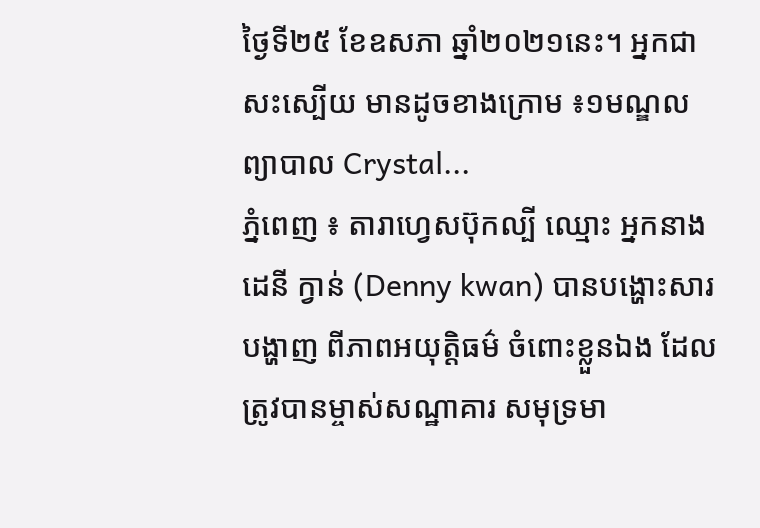ថ្ងៃទី២៥ ខែឧសភា ឆ្នាំ២០២១នេះ។ អ្នកជាសះស្បើយ មានដូចខាងក្រោម ៖១មណ្ឌលព្យាបាល Crystal...
ភ្នំពេញ ៖ តារាហ្វេសប៊ុកល្បី ឈ្មោះ អ្នកនាង ដេនី ក្វាន់ (Denny kwan) បានបង្ហោះសារបង្ហាញ ពីភាពអយុត្តិធម៌ ចំពោះខ្លួនឯង ដែលត្រូវបានម្ចាស់សណ្ឋាគារ សមុទ្រមា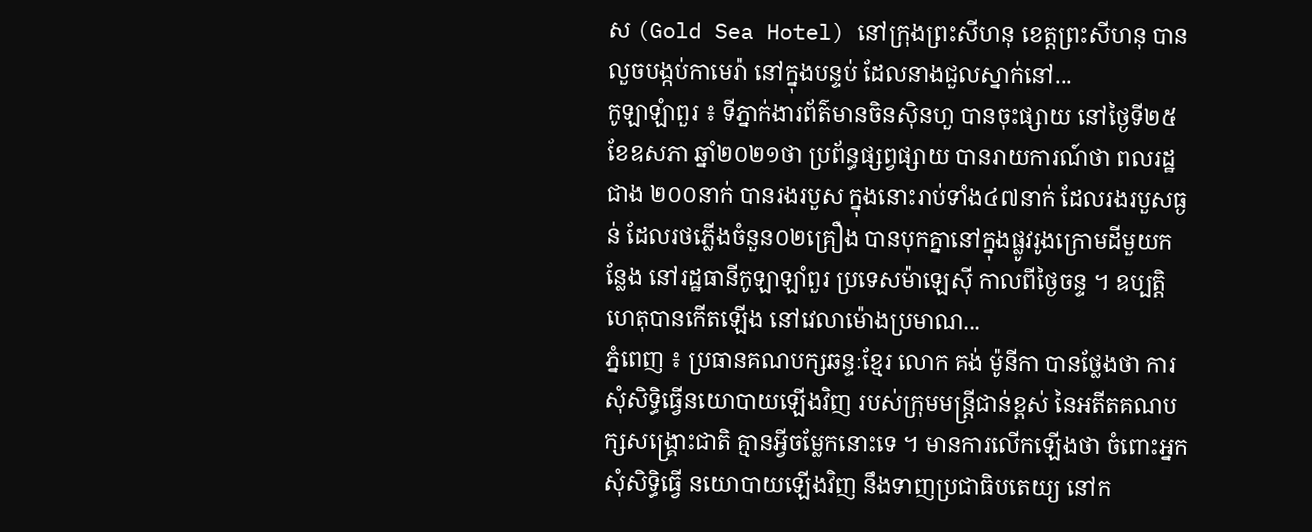ស (Gold Sea Hotel) នៅក្រុងព្រះសីហនុ ខេត្តព្រះសីហនុ បានលួចបង្កប់កាមេរ៉ា នៅក្នុងបន្ទប់ ដែលនាងជួលស្នាក់នៅ...
កូឡាឡំាពួរ ៖ ទីភ្នាក់ងារព័ត៌មានចិនស៊ិនហួ បានចុះផ្សាយ នៅថ្ងៃទី២៥ ខែឧសភា ឆ្នាំ២០២១ថា ប្រព័ន្ធផ្សព្វផ្សាយ បានរាយការណ៍ថា ពលរដ្ឋជាង ២០០នាក់ បានរងរបួស ក្នុងនោះរាប់ទាំង៤៧នាក់ ដែលរងរបួសធ្ងន់ ដែលរថភ្លើងចំនួន០២គ្រឿង បានបុកគ្នានៅក្នុងផ្លូវរូងក្រោមដីមួយកន្លែង នៅរដ្ឋធានីកូឡាឡាំពួរ ប្រទេសម៉ាឡេស៊ី កាលពីថ្ងៃចន្ទ ។ ឧប្បត្តិហេតុបានកើតឡើង នៅវេលាម៉ោងប្រមាណ...
ភ្នំពេញ ៖ ប្រធានគណបក្សឆន្ទៈខ្មែរ លោក គង់ ម៉ូនីកា បានថ្លែងថា ការសុំសិទ្ធិធ្វើនយោបាយឡើងវិញ របស់ក្រុមមន្រ្តីជាន់ខ្ពស់ នៃអតីតគណបក្សសង្រ្គោះជាតិ គ្មានអ្វីចម្លែកនោះទេ ។ មានការលើកឡើងថា ចំពោះអ្នកសុំសិទ្ធិធ្វើ នយោបាយឡើងវិញ នឹងទាញប្រជាធិបតេយ្យ នៅក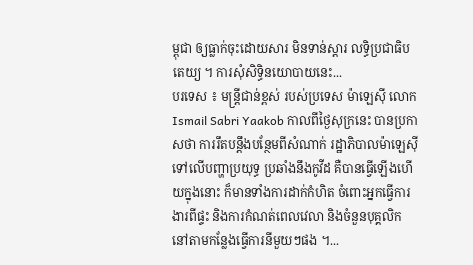ម្ពុជា ឲ្យធ្លាក់ចុះដោយសារ មិនទាន់ស្តារ លទ្ធិប្រជាធិបតេយ្យ ។ ការសុំសិទ្ធិនយោបាយនេះ...
បរទេស ៖ មន្ត្រីជាន់ខ្ពស់ របស់ប្រទេស ម៉ាឡេស៊ី លោក Ismail Sabri Yaakob កាលពីថ្ងៃសុក្រនេះ បានប្រកាសថា ការរឹតបន្តឹងបន្ថែមពីសំណាក់ រដ្ឋាភិបាលម៉ាឡេស៊ី ទៅលើបញ្ហាប្រយុទ្ធ ប្រឆាំងនឹងកូវីដ គឺបានធ្វើឡើងហើយក្នុងនោះ ក៏មានទាំងការដាក់កំហិត ចំពោះអ្នកធ្វើការងារពីផ្ទះ និងការកំណត់ពេលវេលា និងចំនួនបុគ្គលិក នៅតាមកន្លែងធ្វើការនីមួយៗផង ។...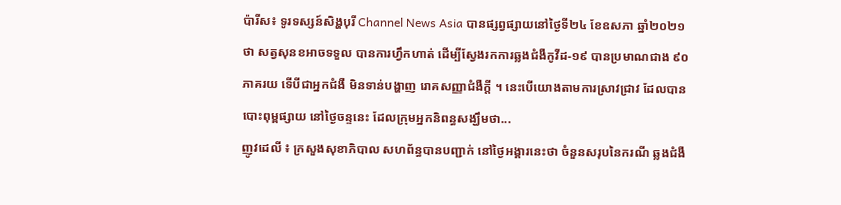ប៉ារីស៖ ទូរទស្សន៍សិង្ហបុរី Channel News Asia បានផ្សព្វផ្សាយនៅថ្ងៃទី២៤ ខែឧសភា ឆ្នាំ២០២១ ថា សត្វសុនខអាចទទួល បានការហ្វឹកហាត់ ដើម្បីស្វែងរកការឆ្លងជំងឺកូវីដ-១៩ បានប្រមាណជាង ៩០ភាគរយ ទើបីជាអ្នកជំងឺ មិនទាន់បង្ហាញ រោគសញ្ញាជំងឺក្តី ។ នេះបើយោងតាមការស្រាវជ្រាវ ដែលបានបោះពុម្ពផ្សាយ នៅថ្ងៃចន្ទនេះ ដែលក្រុមអ្នកនិពន្ធសង្ឃឹមថា...
ញូវដេលី ៖ ក្រសួងសុខាភិបាល សហព័ន្ធបានបញ្ជាក់ នៅថ្ងៃអង្គារនេះថា ចំនួនសរុបនៃករណី ឆ្លងជំងឺ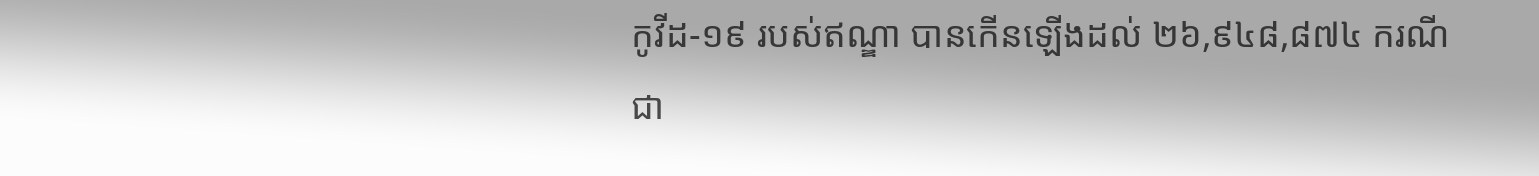កូវីដ-១៩ របស់ឥណ្ឌា បានកើនឡើងដល់ ២៦,៩៤៨,៨៧៤ ករណី ជា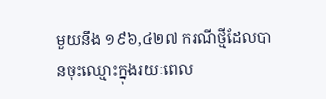មួយនឹង ១៩៦,៤២៧ ករណីថ្មីដែលបានចុះឈ្មោះក្នុងរយៈពេល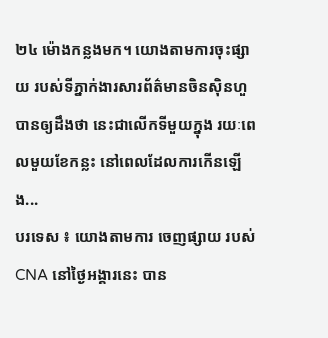២៤ ម៉ោងកន្លងមក។ យោងតាមការចុះផ្សាយ របស់ទីភ្នាក់ងារសារព័ត៌មានចិនស៊ិនហួ បានឲ្យដឹងថា នេះជាលើកទីមួយក្នុង រយៈពេលមួយខែកន្លះ នៅពេលដែលការកើនឡើង...
បរទេស ៖ យោងតាមការ ចេញផ្សាយ របស់ CNA នៅថ្ងៃអង្គារនេះ បាន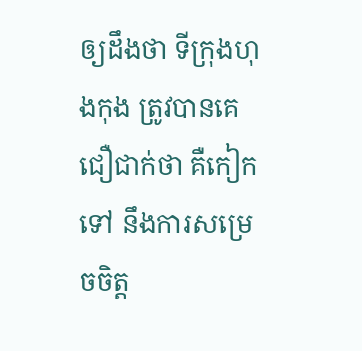ឲ្យដឹងថា ទីក្រុងហុងកុង ត្រូវបានគេជឿជាក់ថា គឺកៀកទៅ នឹងការសម្រេចចិត្ត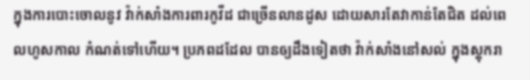ក្នុងការបោះចោលនូវ វ៉ាក់សាំងការពារកូវីដ ជាច្រើនលានដូស ដោយសារតែវាកាន់តែជិត ដល់ពេលហូសកាល កំណត់ទៅហើយ។ ប្រភពដដែល បានឲ្យដឹងទៀតថា វ៉ាក់សាំងនៅសល់ ក្នុងស្តុករា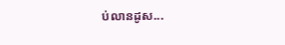ប់លានដូស...